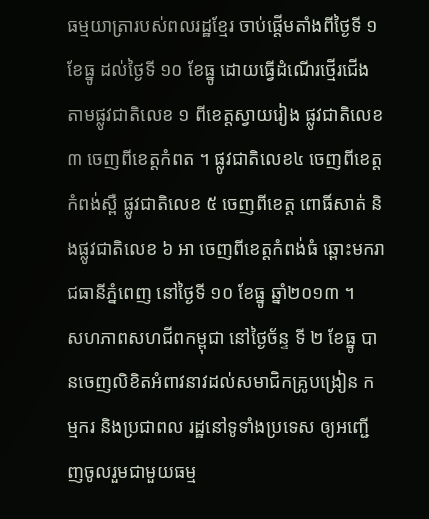ធម្មយាត្រារបស់ពលរដ្ឋខ្មែរ ចាប់ផ្ដើមតាំងពីថ្ងៃទី ១ ខែធ្នូ ដល់ថ្ងៃទី ១០ ខែធ្នូ ដោយធ្វើដំណើរថ្មើរជើង តាមផ្លូវជាតិលេខ ១ ពីខេត្តស្វាយរៀង ផ្លូវជាតិលេខ ៣ ចេញពីខេត្តកំពត ។ ផ្លូវជាតិលេខ៤ ចេញពីខេត្តកំពង់ស្ពឺ ផ្លូវជាតិលេខ ៥ ចេញពីខេត្ត ពោធិ៍សាត់ និងផ្លូវជាតិលេខ ៦ អា ចេញពីខេត្តកំពង់ធំ ឆ្ពោះមករាជធានីភ្នំពេញ នៅថ្ងៃទី ១០ ខែធ្នូ ឆ្នាំ២០១៣ ។
សហភាពសហជីពកម្ពុជា នៅថ្ងៃច័ន្ទ ទី ២ ខែធ្នូ បានចេញលិខិតអំពាវនាវដល់សមាជិកគ្រូបង្រៀន កម្មករ និងប្រជាពល រដ្ឋនៅទូទាំងប្រទេស ឲ្យអញ្ជើញចូលរួមជាមួយធម្ម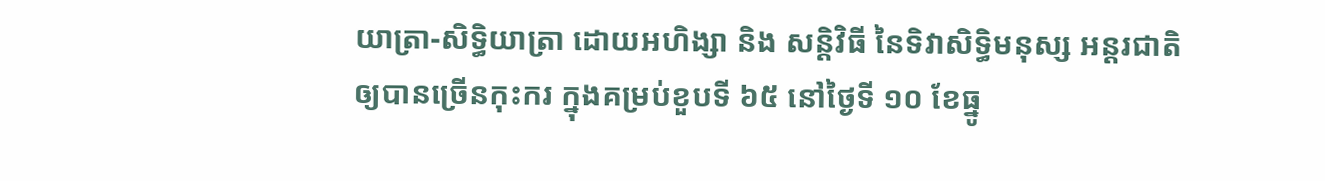យាត្រា-សិទ្ធិយាត្រា ដោយអហិង្សា និង សន្តិវិធី នៃទិវាសិទ្ធិមនុស្ស អន្តរជាតិ ឲ្យបានច្រើនកុះករ ក្នុងគម្រប់ខួបទី ៦៥ នៅថ្ងៃទី ១០ ខែធ្នូ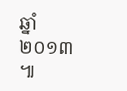ឆ្នាំ ២០១៣ ៕